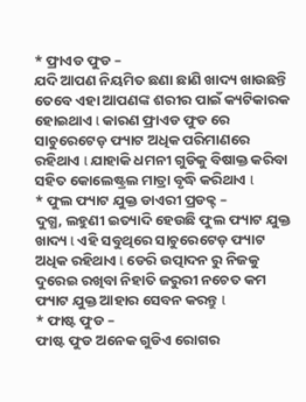* ଫ୍ରାଏଡ ଫୁଡ –
ଯଦି ଆପଣ ନିୟମିତ ଛଣା ଛାଣି ଖାଦ୍ୟ ଖାଉଛନ୍ତି ତେବେ ଏହା ଆପଣଙ୍କ ଶରୀର ପାଇଁ କ୍ୟଟିକାରକ ହୋଇଥାଏ l କାରଣ ଫ୍ରାଏଡ ଫୁଡ ରେ ସାଚୁରେଟେଡ଼ ଫ୍ୟାଟ ଅଧିକ ପରିମାଣରେ ରହିଥାଏ l ଯାହାକି ଧମନୀ ଗୁଡିକୁ ବିଷାକ୍ତ କରିବା ସହିତ କୋଲେଷ୍ଟ୍ରଲ ମାତ୍ରା ବୃଦ୍ଧି କରିଥାଏ l
* ଫୁଲ ଫ୍ୟାଟ ଯୁକ୍ତ ଡାଏରୀ ପ୍ରଡକ୍ଟ –
ଦୁଗ୍ଧ, ଲହୁଣୀ ଇତ୍ୟାଦି ହେଉଛି ଫୁଲ ଫ୍ୟାଟ ଯୁକ୍ତ ଖାଦ୍ୟ l ଏହି ସବୁଥିରେ ସାଚୁରେଟେଡ଼ ଫ୍ୟାଟ ଅଧିକ ରହିଥାଏ l ଡେରି ଉତ୍ପାଦନ ରୁ ନିଜକୁ ଦୁରେଇ ରଖିବା ନିହାତି ଜରୁରୀ ନଚେତ କମ ଫ୍ୟାଟ ଯୁକ୍ତ ଆହାର ସେବନ କରନ୍ତୁ l
* ଫାଷ୍ଟ ଫୁଡ –
ଫାଷ୍ଟ ଫୁଡ ଅନେକ ଗୁଡିଏ ରୋଗର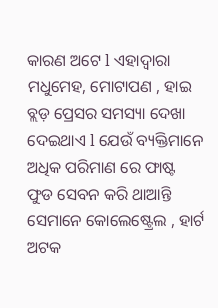କାରଣ ଅଟେ l ଏହାଦ୍ୱାରା ମଧୁମେହ, ମୋଟାପଣ , ହାଇ ବ୍ଲଡ଼ ପ୍ରେସର ସମସ୍ୟା ଦେଖା ଦେଇଥାଏ l ଯେଉଁ ବ୍ୟକ୍ତିମାନେ ଅଧିକ ପରିମାଣ ରେ ଫାଷ୍ଟ ଫୁଡ ସେବନ କରି ଥାଆନ୍ତି ସେମାନେ କୋଲେଷ୍ଟ୍ରେଲ , ହାର୍ଟ ଅଟକ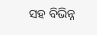ସହ ବିଭିନ୍ନ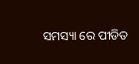ସମସ୍ୟା ରେ ପୀଡିତ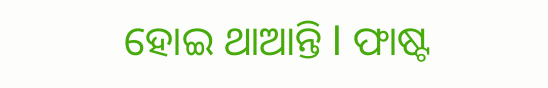ହୋଇ ଥାଆନ୍ତି l ଫାଷ୍ଟ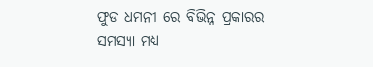ଫୁଡ ଧମନୀ ରେ ବିଭିନ୍ନ ପ୍ରକାରର ସମସ୍ୟା ମଧ୍ୟ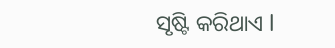ସୃଷ୍ଟି କରିଥାଏ l